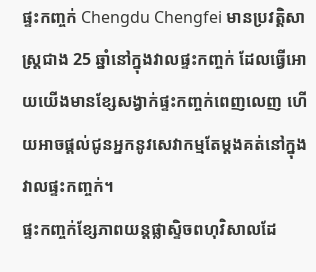ផ្ទះកញ្ចក់ Chengdu Chengfei មានប្រវតិ្តសាស្រ្តជាង 25 ឆ្នាំនៅក្នុងវាលផ្ទះកញ្ចក់ ដែលធ្វើអោយយើងមានខ្សែសង្វាក់ផ្ទះកញ្ចក់ពេញលេញ ហើយអាចផ្តល់ជូនអ្នកនូវសេវាកម្មតែម្តងគត់នៅក្នុងវាលផ្ទះកញ្ចក់។
ផ្ទះកញ្ចក់ខ្សែភាពយន្តផ្លាស្ទិចពហុវិសាលដែ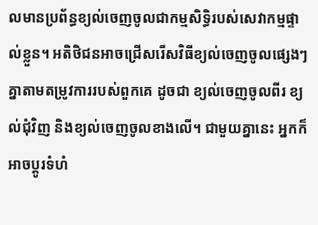លមានប្រព័ន្ធខ្យល់ចេញចូលជាកម្មសិទ្ធិរបស់សេវាកម្មផ្ទាល់ខ្លួន។ អតិថិជនអាចជ្រើសរើសវិធីខ្យល់ចេញចូលផ្សេងៗគ្នាតាមតម្រូវការរបស់ពួកគេ ដូចជា ខ្យល់ចេញចូលពីរ ខ្យល់ជុំវិញ និងខ្យល់ចេញចូលខាងលើ។ ជាមួយគ្នានេះ អ្នកក៏អាចប្ដូរទំហំ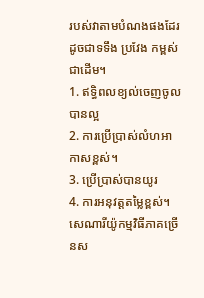របស់វាតាមបំណងផងដែរ ដូចជាទទឹង ប្រវែង កម្ពស់ជាដើម។
1. ឥទ្ធិពលខ្យល់ចេញចូលបានល្អ
2. ការប្រើប្រាស់លំហអាកាសខ្ពស់។
3. ប្រើប្រាស់បានយូរ
4. ការអនុវត្តតម្លៃខ្ពស់។
សេណារីយ៉ូកម្មវិធីភាគច្រើនស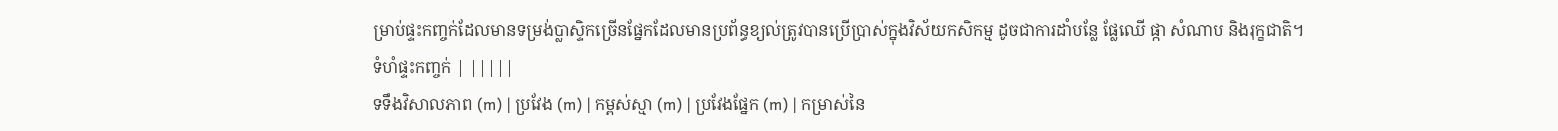ម្រាប់ផ្ទះកញ្ចក់ដែលមានទម្រង់ប្លាស្ទិកច្រើនផ្នែកដែលមានប្រព័ន្ធខ្យល់ត្រូវបានប្រើប្រាស់ក្នុងវិស័យកសិកម្ម ដូចជាការដាំបន្លែ ផ្លែឈើ ផ្កា សំណាប និងរុក្ខជាតិ។
ទំហំផ្ទះកញ្ចក់ | |||||
ទទឹងវិសាលភាព (m) | ប្រវែង (m) | កម្ពស់ស្មា (m) | ប្រវែងផ្នែក (m) | កម្រាស់នៃ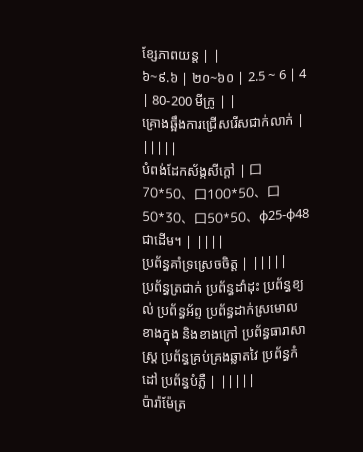ខ្សែភាពយន្ត | |
៦~៩.៦ | ២០~៦០ | 2.5 ~ 6 | 4 | 80-200 មីក្រូ | |
គ្រោងឆ្អឹងការជ្រើសរើសជាក់លាក់ | |||||
បំពង់ដែកស័ង្កសីក្តៅ | 口70*50、口100*50、口50*30、口50*50、φ25-φ48 ជាដើម។ | ||||
ប្រព័ន្ធគាំទ្រស្រេចចិត្ត | |||||
ប្រព័ន្ធត្រជាក់ ប្រព័ន្ធដាំដុះ ប្រព័ន្ធខ្យល់ ប្រព័ន្ធអ័ព្ទ ប្រព័ន្ធដាក់ស្រមោលខាងក្នុង និងខាងក្រៅ ប្រព័ន្ធធារាសាស្ត្រ ប្រព័ន្ធគ្រប់គ្រងឆ្លាតវៃ ប្រព័ន្ធកំដៅ ប្រព័ន្ធបំភ្លឺ | |||||
ប៉ារ៉ាម៉ែត្រ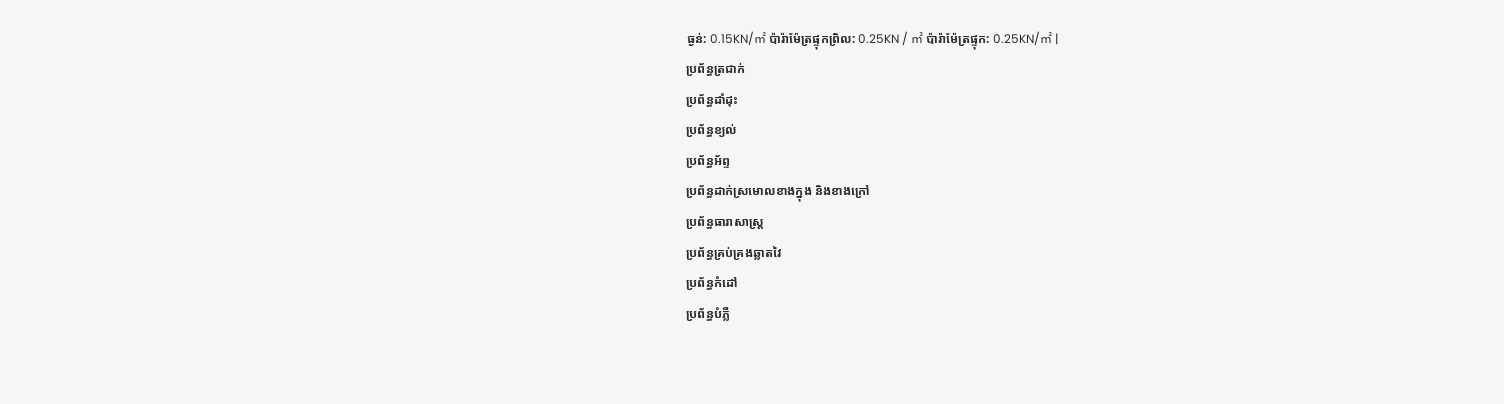ធ្ងន់: 0.15KN/㎡ ប៉ារ៉ាម៉ែត្រផ្ទុកព្រិល: 0.25KN / ㎡ ប៉ារ៉ាម៉ែត្រផ្ទុក: 0.25KN/㎡ |
ប្រព័ន្ធត្រជាក់
ប្រព័ន្ធដាំដុះ
ប្រព័ន្ធខ្យល់
ប្រព័ន្ធអ័ព្ទ
ប្រព័ន្ធដាក់ស្រមោលខាងក្នុង និងខាងក្រៅ
ប្រព័ន្ធធារាសាស្ត្រ
ប្រព័ន្ធគ្រប់គ្រងឆ្លាតវៃ
ប្រព័ន្ធកំដៅ
ប្រព័ន្ធបំភ្លឺ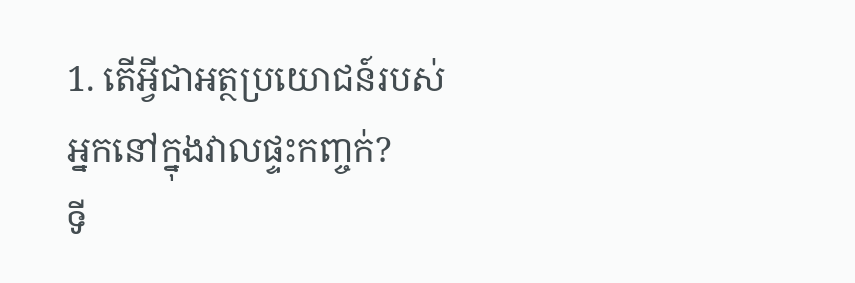1. តើអ្វីជាអត្ថប្រយោជន៍របស់អ្នកនៅក្នុងវាលផ្ទះកញ្ចក់?
ទី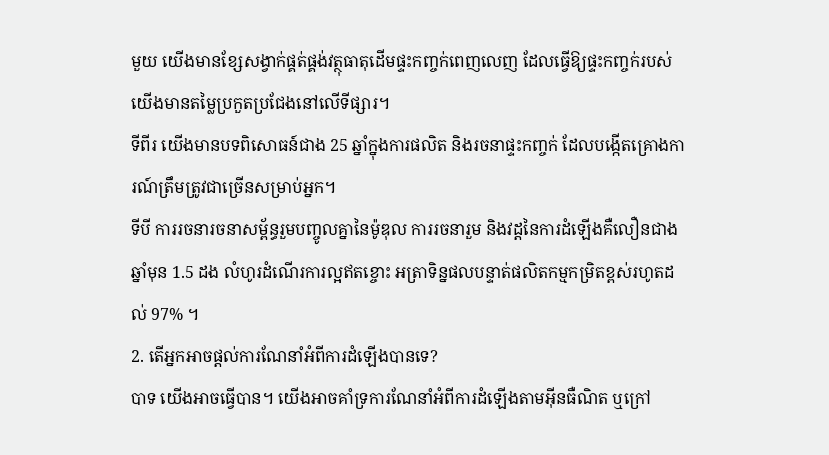មួយ យើងមានខ្សែសង្វាក់ផ្គត់ផ្គង់វត្ថុធាតុដើមផ្ទះកញ្ចក់ពេញលេញ ដែលធ្វើឱ្យផ្ទះកញ្ចក់របស់យើងមានតម្លៃប្រកួតប្រជែងនៅលើទីផ្សារ។
ទីពីរ យើងមានបទពិសោធន៍ជាង 25 ឆ្នាំក្នុងការផលិត និងរចនាផ្ទះកញ្ចក់ ដែលបង្កើតគ្រោងការណ៍ត្រឹមត្រូវជាច្រើនសម្រាប់អ្នក។
ទីបី ការរចនារចនាសម្ព័ន្ធរួមបញ្ចូលគ្នានៃម៉ូឌុល ការរចនារួម និងវដ្តនៃការដំឡើងគឺលឿនជាងឆ្នាំមុន 1.5 ដង លំហូរដំណើរការល្អឥតខ្ចោះ អត្រាទិន្នផលបន្ទាត់ផលិតកម្មកម្រិតខ្ពស់រហូតដល់ 97% ។
2. តើអ្នកអាចផ្តល់ការណែនាំអំពីការដំឡើងបានទេ?
បាទ យើងអាចធ្វើបាន។ យើងអាចគាំទ្រការណែនាំអំពីការដំឡើងតាមអ៊ីនធឺណិត ឬក្រៅ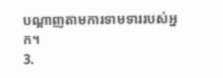បណ្តាញតាមការទាមទាររបស់អ្នក។
3.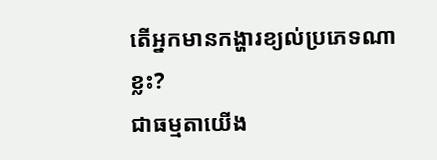តើអ្នកមានកង្ហារខ្យល់ប្រភេទណាខ្លះ?
ជាធម្មតាយើង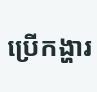ប្រើកង្ហារ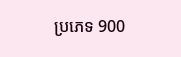ប្រភេទ 900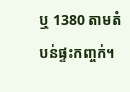ឬ 1380 តាមតំបន់ផ្ទះកញ្ចក់។